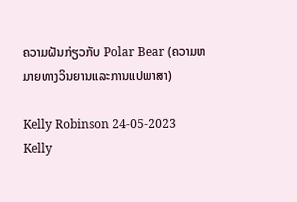ຄວາມຝັນກ່ຽວກັບ Polar Bear (ຄວາມຫມາຍທາງວິນຍານແລະການແປພາສາ)

Kelly Robinson 24-05-2023
Kelly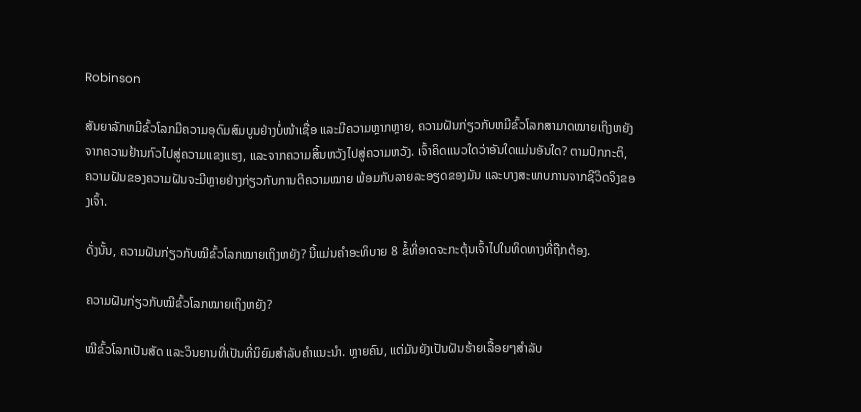Robinson

ສັນຍາລັກຫມີຂົ້ວໂລກມີຄວາມອຸດົມສົມບູນຢ່າງບໍ່ໜ້າເຊື່ອ ແລະມີຄວາມຫຼາກຫຼາຍ, ຄວາມຝັນກ່ຽວກັບຫມີຂົ້ວໂລກສາມາດໝາຍເຖິງຫຍັງຈາກຄວາມຢ້ານກົວໄປສູ່ຄວາມແຂງແຮງ, ແລະຈາກຄວາມສິ້ນຫວັງໄປສູ່ຄວາມຫວັງ. ເຈົ້າຄິດແນວໃດວ່າອັນໃດແມ່ນອັນໃດ? ຕາມປົກກະຕິ, ຄວາມຝັນຂອງຄວາມຝັນຈະມີຫຼາຍຢ່າງກ່ຽວກັບການຕີຄວາມໝາຍ ພ້ອມກັບລາຍລະອຽດຂອງມັນ ແລະບາງສະພາບການຈາກຊີວິດຈິງຂອງເຈົ້າ.

ດັ່ງນັ້ນ, ຄວາມຝັນກ່ຽວກັບໝີຂົ້ວໂລກໝາຍເຖິງຫຍັງ? ນີ້ແມ່ນຄຳອະທິບາຍ 8 ຂໍ້ທີ່ອາດຈະກະຕຸ້ນເຈົ້າໄປໃນທິດທາງທີ່ຖືກຕ້ອງ.

ຄວາມຝັນກ່ຽວກັບໝີຂົ້ວໂລກໝາຍເຖິງຫຍັງ?

ໝີຂົ້ວໂລກເປັນສັດ ແລະວິນຍານທີ່ເປັນທີ່ນິຍົມສຳລັບຄຳແນະນຳ. ຫຼາຍຄົນ, ແຕ່ມັນຍັງເປັນຝັນຮ້າຍເລື້ອຍໆສໍາລັບ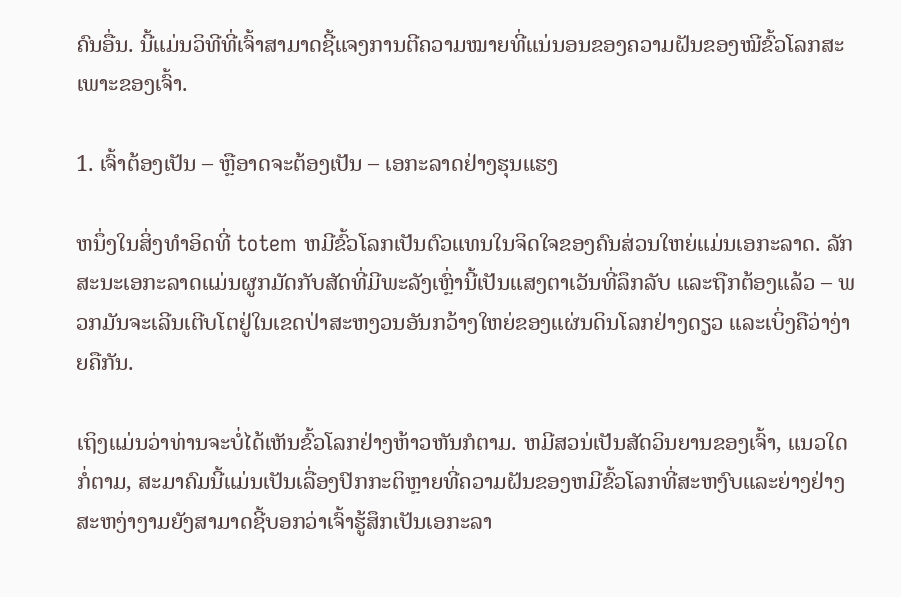ຄົນອື່ນ. ນີ້ແມ່ນວິທີທີ່ເຈົ້າສາມາດຊີ້ແຈງການຕີຄວາມໝາຍທີ່ແນ່ນອນຂອງຄວາມຝັນຂອງໝີຂົ້ວໂລກສະເພາະຂອງເຈົ້າ.

1. ເຈົ້າຕ້ອງເປັນ – ຫຼືອາດຈະຕ້ອງເປັນ – ເອກະລາດຢ່າງຮຸນແຮງ

ຫນຶ່ງໃນສິ່ງທໍາອິດທີ່ totem ຫມີຂົ້ວໂລກເປັນຕົວແທນໃນຈິດໃຈຂອງຄົນສ່ວນໃຫຍ່ແມ່ນເອກະລາດ. ລັກສະນະເອກະລາດແມ່ນຜູກມັດກັບສັດທີ່ມີພະລັງເຫຼົ່ານີ້ເປັນແສງຕາເວັນທີ່ລຶກລັບ ແລະຖືກຕ້ອງແລ້ວ – ພວກມັນຈະເລີນເຕີບໂຕຢູ່ໃນເຂດປ່າສະຫງວນອັນກວ້າງໃຫຍ່ຂອງແຜ່ນດິນໂລກຢ່າງດຽວ ແລະເບິ່ງຄືວ່າງ່າຍຄືກັນ.

ເຖິງແມ່ນວ່າທ່ານຈະບໍ່ໄດ້ເຫັນຂົ້ວໂລກຢ່າງຫ້າວຫັນກໍຕາມ. ຫມີສວນ່ເປັນສັດວິນຍານຂອງເຈົ້າ, ແນວໃດກໍ່ຕາມ, ສະມາຄົມນີ້ແມ່ນເປັນເລື່ອງປົກກະຕິຫຼາຍທີ່ຄວາມຝັນຂອງຫມີຂົ້ວໂລກທີ່ສະຫງົບແລະຍ່າງຢ່າງສະຫງ່າງາມຍັງສາມາດຊີ້ບອກວ່າເຈົ້າຮູ້ສຶກເປັນເອກະລາ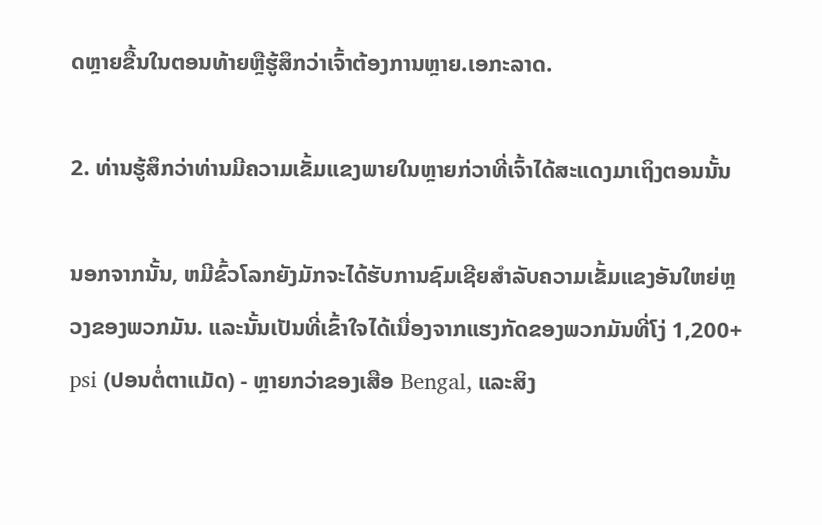ດຫຼາຍຂື້ນໃນຕອນທ້າຍຫຼືຮູ້ສຶກວ່າເຈົ້າຕ້ອງການຫຼາຍ.ເອກະລາດ.

2. ທ່ານຮູ້ສຶກວ່າທ່ານມີຄວາມເຂັ້ມແຂງພາຍໃນຫຼາຍກ່ວາທີ່ເຈົ້າໄດ້ສະແດງມາເຖິງຕອນນັ້ນ

ນອກຈາກນັ້ນ, ຫມີຂົ້ວໂລກຍັງມັກຈະໄດ້ຮັບການຊົມເຊີຍສໍາລັບຄວາມເຂັ້ມແຂງອັນໃຫຍ່ຫຼວງຂອງພວກມັນ. ແລະນັ້ນເປັນທີ່ເຂົ້າໃຈໄດ້ເນື່ອງຈາກແຮງກັດຂອງພວກມັນທີ່ໂງ່ 1,200+ psi (ປອນຕໍ່ຕາແມັດ) - ຫຼາຍກວ່າຂອງເສືອ Bengal, ແລະສິງ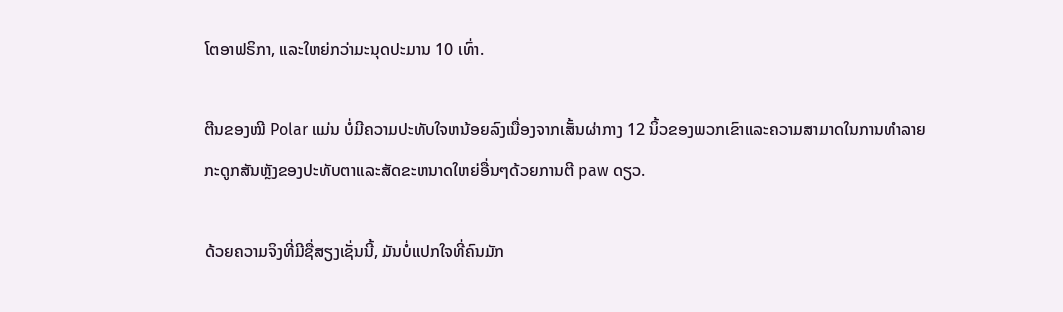ໂຕອາຟຣິກາ, ແລະໃຫຍ່ກວ່າມະນຸດປະມານ 10 ເທົ່າ.

ຕີນຂອງໝີ Polar ແມ່ນ ບໍ່ມີຄວາມປະທັບໃຈຫນ້ອຍລົງເນື່ອງຈາກເສັ້ນຜ່າກາງ 12 ນິ້ວຂອງພວກເຂົາແລະຄວາມສາມາດໃນການທໍາລາຍກະດູກສັນຫຼັງຂອງປະທັບຕາແລະສັດຂະຫນາດໃຫຍ່ອື່ນໆດ້ວຍການຕີ paw ດຽວ.

ດ້ວຍຄວາມຈິງທີ່ມີຊື່ສຽງເຊັ່ນນີ້, ມັນບໍ່ແປກໃຈທີ່ຄົນມັກ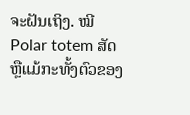ຈະຝັນເຖິງ. ໝີ Polar totem ສັດຫຼືແມ້ກະທັ້ງຕົວຂອງ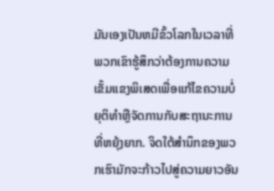ມັນເອງເປັນຫມີຂົ້ວໂລກໃນເວລາທີ່ພວກເຂົາຮູ້ສຶກວ່າຕ້ອງການຄວາມເຂັ້ມແຂງພິເສດເພື່ອແກ້ໄຂຄວາມບໍ່ຍຸຕິທໍາຫຼືຈັດການກັບສະຖານະການທີ່ຫຍຸ້ງຍາກ. ຈິດໃຕ້ສຳນຶກຂອງພວກເຮົາມັກຈະກ້າວໄປສູ່ຄວາມຍາວອັນ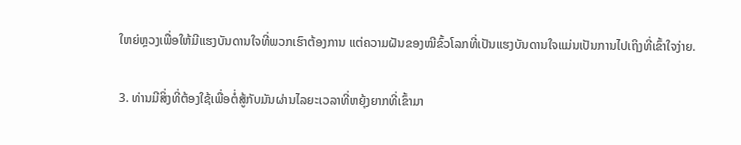ໃຫຍ່ຫຼວງເພື່ອໃຫ້ມີແຮງບັນດານໃຈທີ່ພວກເຮົາຕ້ອງການ ແຕ່ຄວາມຝັນຂອງໝີຂົ້ວໂລກທີ່ເປັນແຮງບັນດານໃຈແມ່ນເປັນການໄປເຖິງທີ່ເຂົ້າໃຈງ່າຍ.

3. ທ່ານມີສິ່ງທີ່ຕ້ອງໃຊ້ເພື່ອຕໍ່ສູ້ກັບມັນຜ່ານໄລຍະເວລາທີ່ຫຍຸ້ງຍາກທີ່ເຂົ້າມາ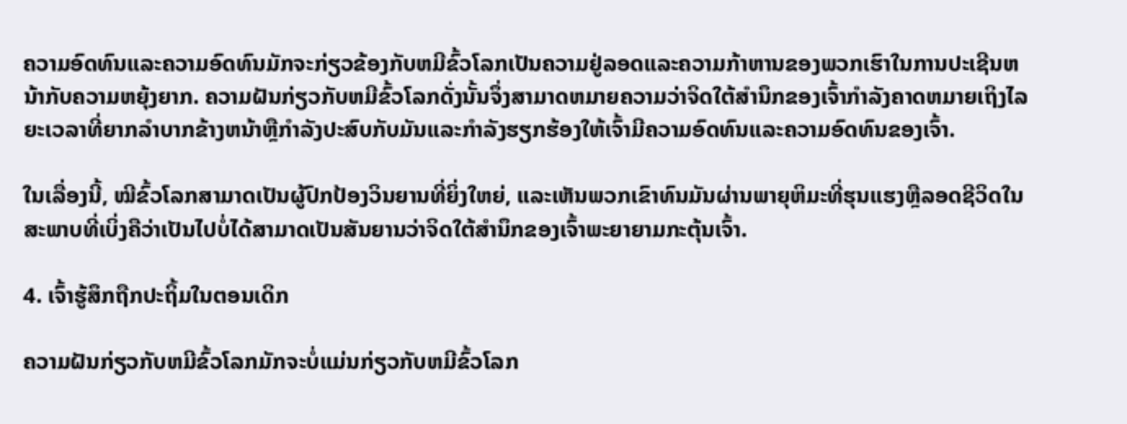ຄວາມອົດທົນແລະຄວາມອົດທົນມັກຈະກ່ຽວຂ້ອງກັບຫມີຂົ້ວໂລກເປັນຄວາມຢູ່ລອດແລະຄວາມກ້າຫານຂອງພວກເຮົາໃນການປະເຊີນຫນ້າກັບຄວາມຫຍຸ້ງຍາກ. ຄວາມຝັນກ່ຽວກັບຫມີຂົ້ວໂລກດັ່ງນັ້ນຈຶ່ງສາມາດຫມາຍຄວາມວ່າຈິດໃຕ້ສໍານຶກຂອງເຈົ້າກໍາລັງຄາດຫມາຍເຖິງໄລຍະເວລາທີ່ຍາກລໍາບາກຂ້າງຫນ້າຫຼືກໍາລັງປະສົບກັບມັນແລະກໍາລັງຮຽກຮ້ອງໃຫ້ເຈົ້າມີຄວາມອົດທົນແລະຄວາມອົດທົນຂອງເຈົ້າ.

ໃນເລື່ອງນີ້, ໝີຂົ້ວໂລກສາມາດເປັນຜູ້ປົກປ້ອງວິນຍານທີ່ຍິ່ງໃຫຍ່, ແລະເຫັນພວກເຂົາທົນມັນຜ່ານພາຍຸຫິມະທີ່ຮຸນແຮງຫຼືລອດຊີວິດໃນສະພາບທີ່ເບິ່ງຄືວ່າເປັນໄປບໍ່ໄດ້ສາມາດເປັນສັນຍານວ່າຈິດໃຕ້ສໍານຶກຂອງເຈົ້າພະຍາຍາມກະຕຸ້ນເຈົ້າ.

4. ເຈົ້າຮູ້ສຶກຖືກປະຖິ້ມໃນຕອນເດິກ

ຄວາມຝັນກ່ຽວກັບຫມີຂົ້ວໂລກມັກຈະບໍ່ແມ່ນກ່ຽວກັບຫມີຂົ້ວໂລກ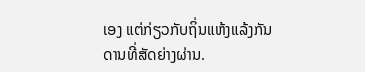ເອງ ແຕ່ກ່ຽວກັບຖິ່ນແຫ້ງແລ້ງກັນດານທີ່ສັດຍ່າງຜ່ານ.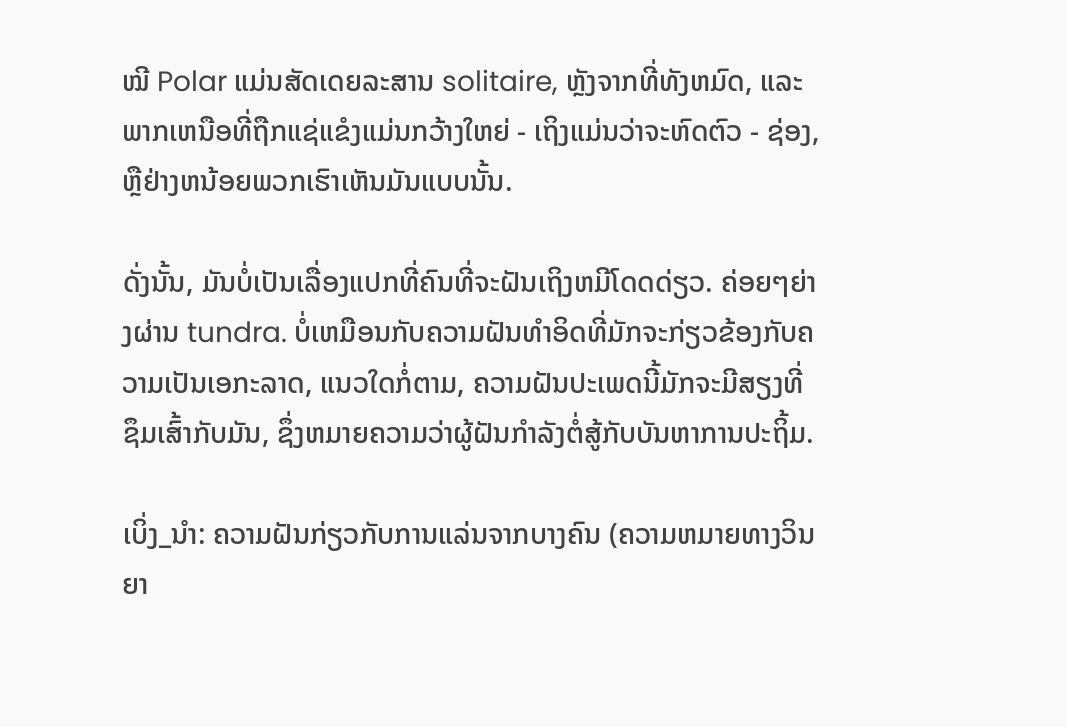ໝີ Polar ແມ່ນສັດເດຍລະສານ solitaire, ຫຼັງຈາກທີ່ທັງຫມົດ, ແລະພາກເຫນືອທີ່ຖືກແຊ່ແຂໍງແມ່ນກວ້າງໃຫຍ່ - ເຖິງແມ່ນວ່າຈະຫົດຕົວ - ຊ່ອງ, ຫຼືຢ່າງຫນ້ອຍພວກເຮົາເຫັນມັນແບບນັ້ນ.

ດັ່ງນັ້ນ, ມັນບໍ່ເປັນເລື່ອງແປກທີ່ຄົນທີ່ຈະຝັນເຖິງຫມີໂດດດ່ຽວ. ຄ່ອຍໆຍ່າງຜ່ານ tundra. ບໍ່ເຫມືອນກັບຄວາມຝັນທໍາອິດທີ່ມັກຈະກ່ຽວຂ້ອງກັບຄວາມເປັນເອກະລາດ, ແນວໃດກໍ່ຕາມ, ຄວາມຝັນປະເພດນີ້ມັກຈະມີສຽງທີ່ຊຶມເສົ້າກັບມັນ, ຊຶ່ງຫມາຍຄວາມວ່າຜູ້ຝັນກໍາລັງຕໍ່ສູ້ກັບບັນຫາການປະຖິ້ມ.

ເບິ່ງ_ນຳ: ຄວາມຝັນກ່ຽວກັບການແລ່ນຈາກບາງຄົນ (ຄວາມຫມາຍທາງວິນຍາ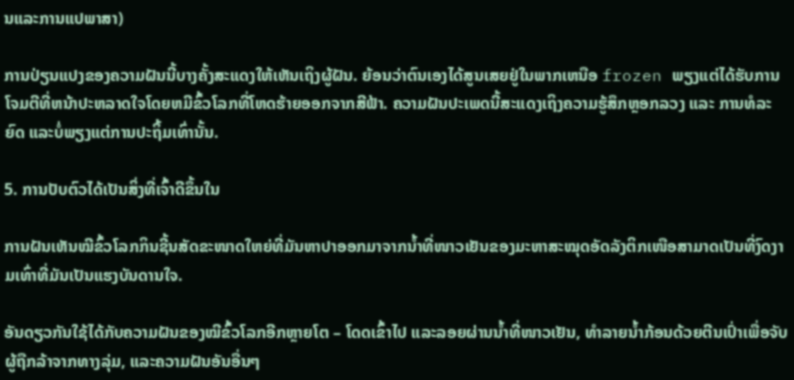ນແລະການແປພາສາ)

ການປ່ຽນແປງຂອງຄວາມຝັນນີ້ບາງຄັ້ງສະແດງໃຫ້ເຫັນເຖິງຜູ້ຝັນ. ຍ້ອນວ່າຕົນເອງໄດ້ສູນເສຍຢູ່ໃນພາກເຫນືອ frozen ພຽງແຕ່ໄດ້ຮັບການໂຈມຕີທີ່ຫນ້າປະຫລາດໃຈໂດຍຫມີຂົ້ວໂລກທີ່ໂຫດຮ້າຍອອກຈາກສີຟ້າ. ຄວາມຝັນປະເພດນີ້ສະແດງເຖິງຄວາມຮູ້ສຶກຫຼອກລວງ ແລະ ການທໍລະຍົດ ແລະບໍ່ພຽງແຕ່ການປະຖິ້ມເທົ່ານັ້ນ.

5. ການປັບຕົວໄດ້ເປັນສິ່ງທີ່ເຈົ້າດີຂຶ້ນໃນ

ການຝັນເຫັນໝີຂົ້ວໂລກກິນຊີ້ນສັດຂະໜາດໃຫຍ່ທີ່ມັນຫາປາອອກມາຈາກນ້ຳທີ່ໜາວເຢັນຂອງມະຫາສະໝຸດອັດລັງຕິກເໜືອສາມາດເປັນທີ່ງົດງາມເທົ່າທີ່ມັນເປັນແຮງບັນດານໃຈ.

ອັນດຽວກັນໃຊ້ໄດ້ກັບຄວາມຝັນຂອງໝີຂົ້ວໂລກອີກຫຼາຍໂຕ – ໂດດເຂົ້າໄປ ແລະລອຍຜ່ານນ້ຳທີ່ໜາວເຢັນ, ທຳລາຍນ້ຳກ້ອນດ້ວຍຕີນເປົ່າເພື່ອຈັບຜູ້ຖືກລ້າຈາກທາງລຸ່ມ, ແລະຄວາມຝັນອັນອື່ນໆ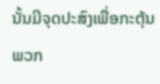ນັ້ນມີຈຸດປະສົງເພື່ອກະຕຸ້ນພວກ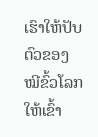ເຮົາໃຫ້ປັບຕົວຂອງໝີຂົ້ວໂລກໃຫ້ເຂົ້າ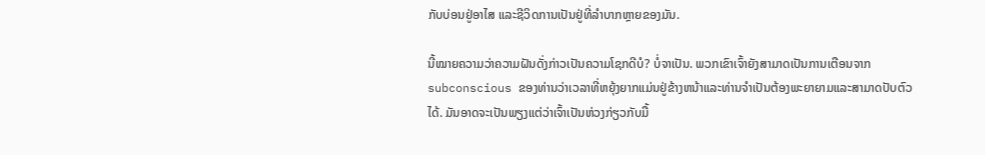ກັບບ່ອນຢູ່ອາໄສ ແລະຊີວິດການເປັນຢູ່ທີ່ລຳບາກຫຼາຍຂອງມັນ.

ນີ້ໝາຍຄວາມວ່າຄວາມຝັນດັ່ງກ່າວເປັນຄວາມໂຊກດີບໍ? ບໍ່ຈາເປັນ. ພວກເຂົາເຈົ້າຍັງສາມາດເປັນການເຕືອນຈາກ subconscious ຂອງທ່ານວ່າເວລາທີ່ຫຍຸ້ງຍາກແມ່ນຢູ່ຂ້າງຫນ້າແລະທ່ານຈໍາເປັນຕ້ອງພະຍາຍາມແລະສາມາດປັບຕົວໄດ້. ມັນອາດຈະເປັນພຽງແຕ່ວ່າເຈົ້າເປັນຫ່ວງກ່ຽວກັບມື້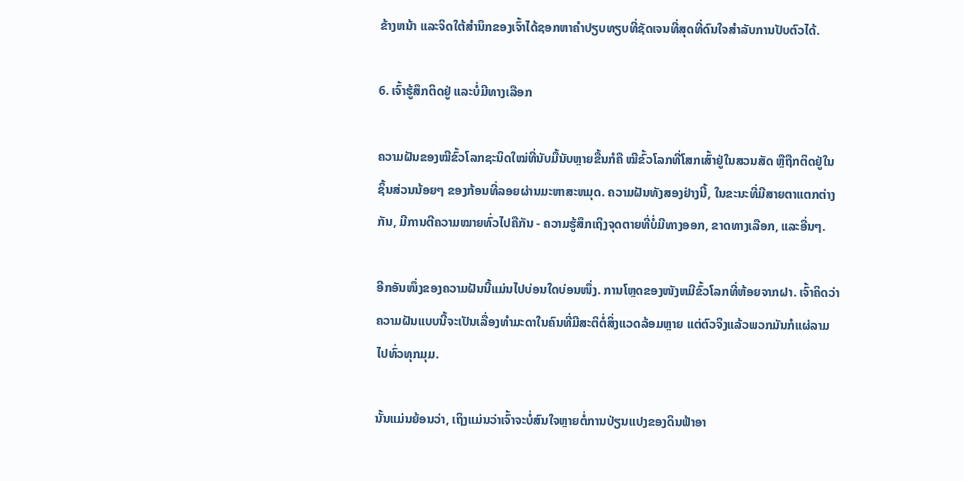ຂ້າງຫນ້າ ແລະຈິດໃຕ້ສໍານຶກຂອງເຈົ້າໄດ້ຊອກຫາຄໍາປຽບທຽບທີ່ຊັດເຈນທີ່ສຸດທີ່ດົນໃຈສໍາລັບການປັບຕົວໄດ້.

6. ເຈົ້າຮູ້ສຶກຕິດຢູ່ ແລະບໍ່ມີທາງເລືອກ

ຄວາມຝັນຂອງໝີຂົ້ວໂລກຊະນິດໃໝ່ທີ່ນັບມື້ນັບຫຼາຍຂື້ນກໍຄື ໝີຂົ້ວໂລກທີ່ໂສກເສົ້າຢູ່ໃນສວນສັດ ຫຼືຖືກຕິດຢູ່ໃນຊິ້ນສ່ວນນ້ອຍໆ ຂອງກ້ອນທີ່ລອຍຜ່ານມະຫາສະຫມຸດ. ຄວາມຝັນທັງສອງຢ່າງນີ້, ໃນຂະນະທີ່ມີສາຍຕາແຕກຕ່າງກັນ, ມີການຕີຄວາມໝາຍທົ່ວໄປຄືກັນ - ຄວາມຮູ້ສຶກເຖິງຈຸດຕາຍທີ່ບໍ່ມີທາງອອກ, ຂາດທາງເລືອກ, ແລະອື່ນໆ.

ອີກອັນໜຶ່ງຂອງຄວາມຝັນນີ້ແມ່ນໄປບ່ອນໃດບ່ອນໜຶ່ງ. ການໂຫຼດຂອງໜັງຫມີຂົ້ວໂລກທີ່ຫ້ອຍຈາກຝາ. ເຈົ້າຄິດວ່າຄວາມຝັນແບບນີ້ຈະເປັນເລື່ອງທຳມະດາໃນຄົນທີ່ມີສະຕິຕໍ່ສິ່ງແວດລ້ອມຫຼາຍ ແຕ່ຕົວຈິງແລ້ວພວກມັນກໍແຜ່ລາມໄປທົ່ວທຸກມຸມ.

ນັ້ນແມ່ນຍ້ອນວ່າ, ເຖິງແມ່ນວ່າເຈົ້າຈະບໍ່ສົນໃຈຫຼາຍຕໍ່ການປ່ຽນແປງຂອງດິນຟ້າອາ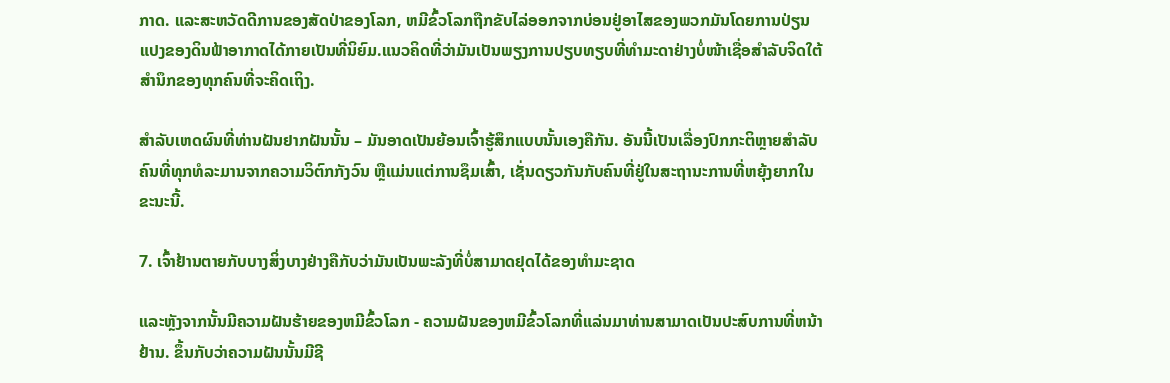ກາດ. ແລະສະຫວັດດີການຂອງສັດປ່າຂອງໂລກ, ຫມີຂົ້ວໂລກຖືກຂັບໄລ່ອອກຈາກບ່ອນຢູ່ອາໄສຂອງພວກມັນໂດຍການປ່ຽນແປງຂອງດິນຟ້າອາກາດໄດ້ກາຍເປັນທີ່ນິຍົມ.ແນວຄິດທີ່ວ່າມັນເປັນພຽງການປຽບທຽບທີ່ທຳມະດາຢ່າງບໍ່ໜ້າເຊື່ອສຳລັບຈິດໃຕ້ສຳນຶກຂອງທຸກຄົນທີ່ຈະຄິດເຖິງ.

ສຳລັບເຫດຜົນທີ່ທ່ານຝັນຢາກຝັນນັ້ນ – ມັນອາດເປັນຍ້ອນເຈົ້າຮູ້ສຶກແບບນັ້ນເອງຄືກັນ. ອັນນີ້ເປັນເລື່ອງປົກກະຕິຫຼາຍສຳລັບຄົນທີ່ທຸກທໍລະມານຈາກຄວາມວິຕົກກັງວົນ ຫຼືແມ່ນແຕ່ການຊຶມເສົ້າ, ເຊັ່ນດຽວກັນກັບຄົນທີ່ຢູ່ໃນສະຖານະການທີ່ຫຍຸ້ງຍາກໃນຂະນະນີ້.

7. ເຈົ້າຢ້ານຕາຍກັບບາງສິ່ງບາງຢ່າງຄືກັບວ່າມັນເປັນພະລັງທີ່ບໍ່ສາມາດຢຸດໄດ້ຂອງທໍາມະຊາດ

ແລະຫຼັງຈາກນັ້ນມີຄວາມຝັນຮ້າຍຂອງຫມີຂົ້ວໂລກ - ຄວາມຝັນຂອງຫມີຂົ້ວໂລກທີ່ແລ່ນມາທ່ານສາມາດເປັນປະສົບການທີ່ຫນ້າຢ້ານ. ຂຶ້ນກັບວ່າຄວາມຝັນນັ້ນມີຊີ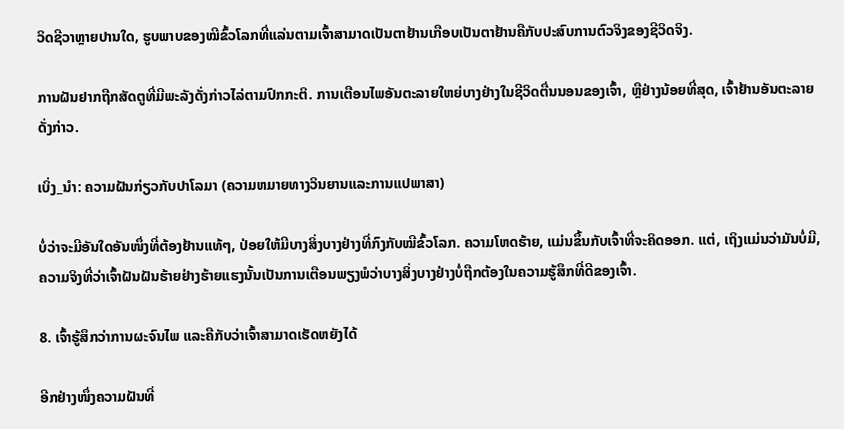ວິດຊີວາຫຼາຍປານໃດ, ຮູບພາບຂອງໝີຂົ້ວໂລກທີ່ແລ່ນຕາມເຈົ້າສາມາດເປັນຕາຢ້ານເກືອບເປັນຕາຢ້ານຄືກັບປະສົບການຕົວຈິງຂອງຊີວິດຈິງ.

ການຝັນຢາກຖືກສັດຕູທີ່ມີພະລັງດັ່ງກ່າວໄລ່ຕາມປົກກະຕິ. ການເຕືອນໄພອັນຕະລາຍໃຫຍ່ບາງຢ່າງໃນຊີວິດຕື່ນນອນຂອງເຈົ້າ, ຫຼືຢ່າງນ້ອຍທີ່ສຸດ, ເຈົ້າຢ້ານອັນຕະລາຍດັ່ງກ່າວ.

ເບິ່ງ_ນຳ: ຄວາມຝັນກ່ຽວກັບປາໂລມາ (ຄວາມຫມາຍທາງວິນຍານແລະການແປພາສາ)

ບໍ່ວ່າຈະມີອັນໃດອັນໜຶ່ງທີ່ຕ້ອງຢ້ານແທ້ໆ, ປ່ອຍໃຫ້ມີບາງສິ່ງບາງຢ່າງທີ່ກົງກັບໝີຂົ້ວໂລກ. ຄວາມໂຫດຮ້າຍ, ແມ່ນຂຶ້ນກັບເຈົ້າທີ່ຈະຄິດອອກ. ແຕ່, ເຖິງແມ່ນວ່າມັນບໍ່ມີ, ຄວາມຈິງທີ່ວ່າເຈົ້າຝັນຝັນຮ້າຍຢ່າງຮ້າຍແຮງນັ້ນເປັນການເຕືອນພຽງພໍວ່າບາງສິ່ງບາງຢ່າງບໍ່ຖືກຕ້ອງໃນຄວາມຮູ້ສຶກທີ່ດີຂອງເຈົ້າ.

8. ເຈົ້າຮູ້ສຶກວ່າການຜະຈົນໄພ ແລະຄືກັບວ່າເຈົ້າສາມາດເຮັດຫຍັງໄດ້

ອີກຢ່າງໜຶ່ງຄວາມຝັນທີ່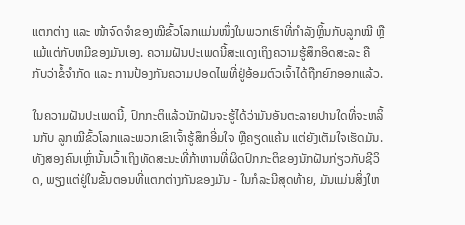ແຕກຕ່າງ ແລະ ໜ້າຈົດຈຳຂອງໝີຂົ້ວໂລກແມ່ນໜຶ່ງໃນພວກເຮົາທີ່ກຳລັງຫຼິ້ນກັບລູກໝີ ຫຼືແມ້ແຕ່ກັບຫມີຂອງມັນເອງ. ຄວາມຝັນປະເພດນີ້ສະແດງເຖິງຄວາມຮູ້ສຶກອິດສະລະ ຄືກັບວ່າຂໍ້ຈຳກັດ ແລະ ການປ້ອງກັນຄວາມປອດໄພທີ່ຢູ່ອ້ອມຕົວເຈົ້າໄດ້ຖືກຍົກອອກແລ້ວ.

ໃນຄວາມຝັນປະເພດນີ້, ປົກກະຕິແລ້ວນັກຝັນຈະຮູ້ໄດ້ວ່າມັນອັນຕະລາຍປານໃດທີ່ຈະຫລິ້ນກັບ ລູກໝີຂົ້ວໂລກແລະພວກເຂົາເຈົ້າຮູ້ສຶກອີ່ມໃຈ ຫຼືຄຽດແຄ້ນ ແຕ່ຍັງເຕັມໃຈເຮັດມັນ. ທັງສອງຄົນເຫຼົ່ານັ້ນເວົ້າເຖິງທັດສະນະທີ່ກ້າຫານທີ່ຜິດປົກກະຕິຂອງນັກຝັນກ່ຽວກັບຊີວິດ, ພຽງແຕ່ຢູ່ໃນຂັ້ນຕອນທີ່ແຕກຕ່າງກັນຂອງມັນ - ໃນກໍລະນີສຸດທ້າຍ, ມັນແມ່ນສິ່ງໃຫ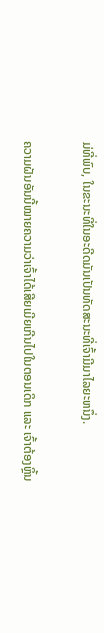ມ່ທີ່ພົບ, ໃນຂະນະທີ່ໃນອະດີດມັນເປັນທັດສະນະທີ່ເຈົ້າມີມາໄລຍະຫນຶ່ງ.

ຄວາມຝັນອັນນີ້ໝາຍຄວາມວ່າເຈົ້າໄດ້ເສີຍເມີຍເກີນໄປໃນຕອນເດິກ ແລະ ເຈົ້າຕ້ອງຫຼິ້ນ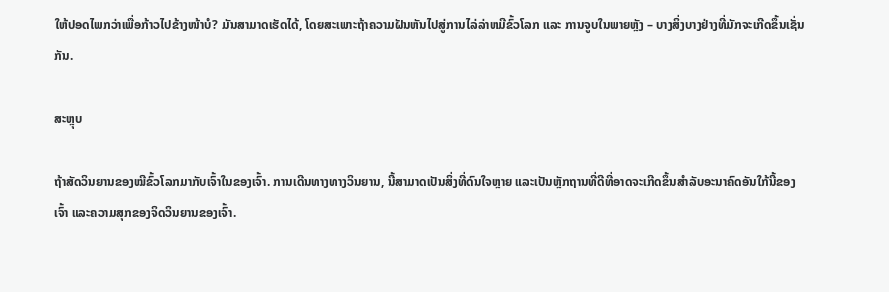ໃຫ້ປອດໄພກວ່າເພື່ອກ້າວໄປຂ້າງໜ້າບໍ? ມັນສາມາດເຮັດໄດ້, ໂດຍສະເພາະຖ້າຄວາມຝັນຫັນໄປສູ່ການໄລ່ລ່າຫມີຂົ້ວໂລກ ແລະ ການຈູບໃນພາຍຫຼັງ – ບາງສິ່ງບາງຢ່າງທີ່ມັກຈະເກີດຂຶ້ນເຊັ່ນກັນ.

ສະຫຼຸບ

ຖ້າສັດວິນຍານຂອງໝີຂົ້ວໂລກມາກັບເຈົ້າໃນຂອງເຈົ້າ. ການເດີນທາງທາງວິນຍານ, ນີ້ສາມາດເປັນສິ່ງທີ່ດົນໃຈຫຼາຍ ແລະເປັນຫຼັກຖານທີ່ດີທີ່ອາດຈະເກີດຂຶ້ນສໍາລັບອະນາຄົດອັນໃກ້ນີ້ຂອງເຈົ້າ ແລະຄວາມສຸກຂອງຈິດວິນຍານຂອງເຈົ້າ.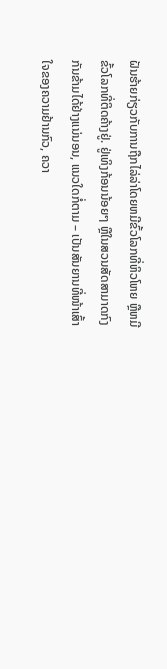ຝັນຮ້າຍກ່ຽວກັບການຖືກໄລ່ລ່າໂດຍຫມີຂົ້ວໂລກທີ່ຫິວໂຫຍ ຫຼືຫມີຂົ້ວໂລກທີ່ຕິດຄ້າງຢູ່. ຢູ່ເທິງກ້ອນນ້ອຍໆ ຫຼືໃນສວນສັດສາມາດກົງກັນຂ້າມໄດ້ຢ່າງແນ່ນອນ, ແນວໃດກໍ່ຕາມ – ເປັນສັນຍານທີ່ໜ້າເສົ້າໃຈຂອງຄວາມຢ້ານກົວ, ຄວາ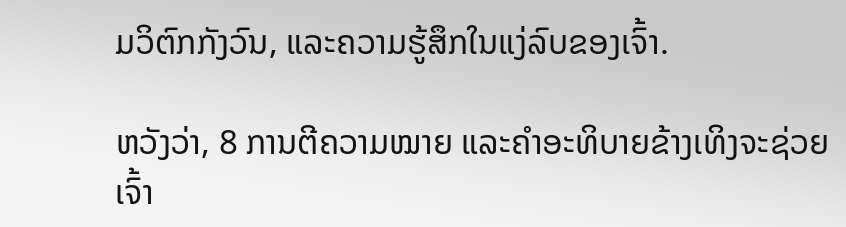ມວິຕົກກັງວົນ, ແລະຄວາມຮູ້ສຶກໃນແງ່ລົບຂອງເຈົ້າ.

ຫວັງວ່າ, 8 ການຕີຄວາມໝາຍ ແລະຄໍາອະທິບາຍຂ້າງເທິງຈະຊ່ວຍເຈົ້າ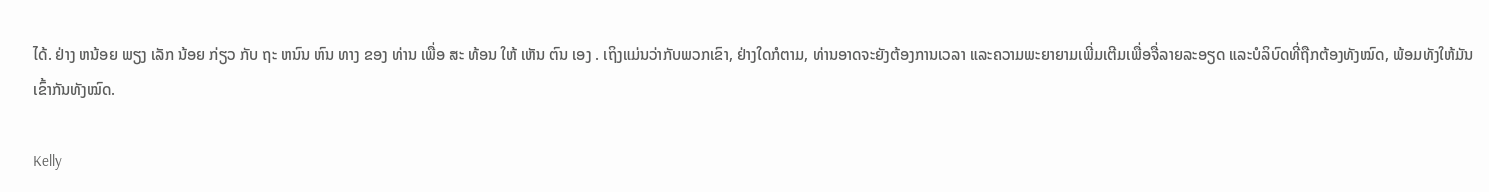ໄດ້. ຢ່າງ ຫນ້ອຍ ພຽງ ເລັກ ນ້ອຍ ກ່ຽວ ກັບ ຖະ ຫນົນ ຫົນ ທາງ ຂອງ ທ່ານ ເພື່ອ ສະ ທ້ອນ ໃຫ້ ເຫັນ ຕົນ ເອງ . ເຖິງແມ່ນວ່າກັບພວກເຂົາ, ຢ່າງໃດກໍຕາມ, ທ່ານອາດຈະຍັງຕ້ອງການເວລາ ແລະຄວາມພະຍາຍາມເພີ່ມເຕີມເພື່ອຈື່ລາຍລະອຽດ ແລະບໍລິບົດທີ່ຖືກຕ້ອງທັງໝົດ, ພ້ອມທັງໃຫ້ມັນເຂົ້າກັນທັງໝົດ.

Kelly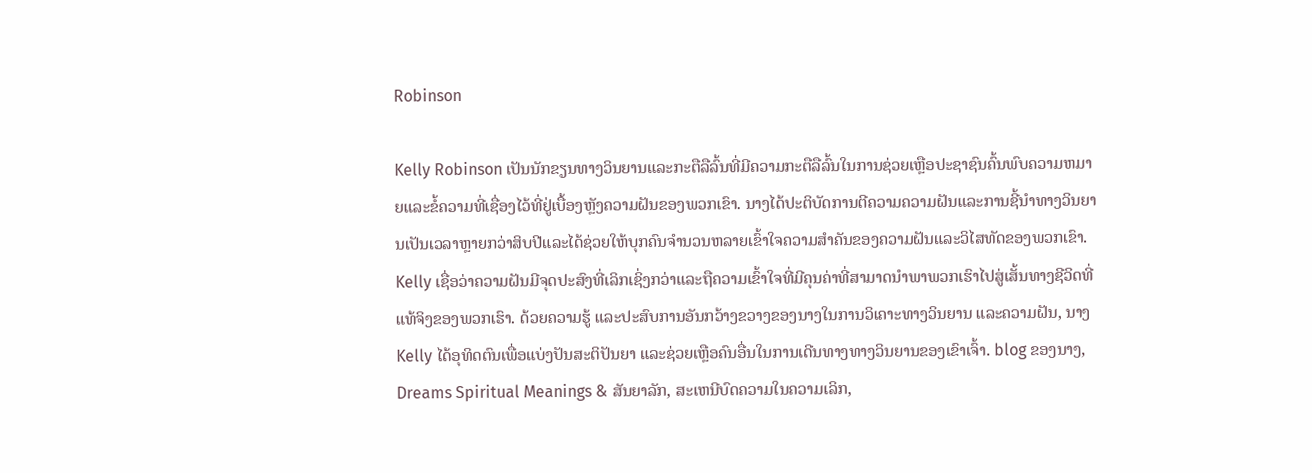Robinson

Kelly Robinson ເປັນນັກຂຽນທາງວິນຍານແລະກະຕືລືລົ້ນທີ່ມີຄວາມກະຕືລືລົ້ນໃນການຊ່ວຍເຫຼືອປະຊາຊົນຄົ້ນພົບຄວາມຫມາຍແລະຂໍ້ຄວາມທີ່ເຊື່ອງໄວ້ທີ່ຢູ່ເບື້ອງຫຼັງຄວາມຝັນຂອງພວກເຂົາ. ນາງໄດ້ປະຕິບັດການຕີຄວາມຄວາມຝັນແລະການຊີ້ນໍາທາງວິນຍານເປັນເວລາຫຼາຍກວ່າສິບປີແລະໄດ້ຊ່ວຍໃຫ້ບຸກຄົນຈໍານວນຫລາຍເຂົ້າໃຈຄວາມສໍາຄັນຂອງຄວາມຝັນແລະວິໄສທັດຂອງພວກເຂົາ. Kelly ເຊື່ອວ່າຄວາມຝັນມີຈຸດປະສົງທີ່ເລິກເຊິ່ງກວ່າແລະຖືຄວາມເຂົ້າໃຈທີ່ມີຄຸນຄ່າທີ່ສາມາດນໍາພາພວກເຮົາໄປສູ່ເສັ້ນທາງຊີວິດທີ່ແທ້ຈິງຂອງພວກເຮົາ. ດ້ວຍຄວາມຮູ້ ແລະປະສົບການອັນກວ້າງຂວາງຂອງນາງໃນການວິເຄາະທາງວິນຍານ ແລະຄວາມຝັນ, ນາງ Kelly ໄດ້ອຸທິດຕົນເພື່ອແບ່ງປັນສະຕິປັນຍາ ແລະຊ່ວຍເຫຼືອຄົນອື່ນໃນການເດີນທາງທາງວິນຍານຂອງເຂົາເຈົ້າ. blog ຂອງນາງ, Dreams Spiritual Meanings & ສັນຍາລັກ, ສະເຫນີບົດຄວາມໃນຄວາມເລິກ,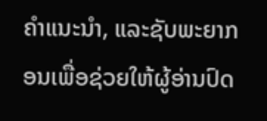ຄໍາແນະນໍາ, ແລະຊັບພະຍາກອນເພື່ອຊ່ວຍໃຫ້ຜູ້ອ່ານປົດ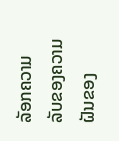ລັອກຄວາມລັບຂອງຄວາມຝັນຂອງ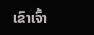ເຂົາເຈົ້າ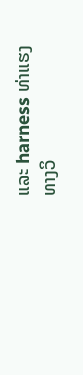ແລະ harness ທ່າແຮງທາງວິ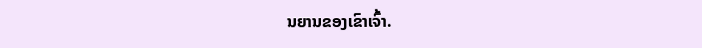ນຍານຂອງເຂົາເຈົ້າ.